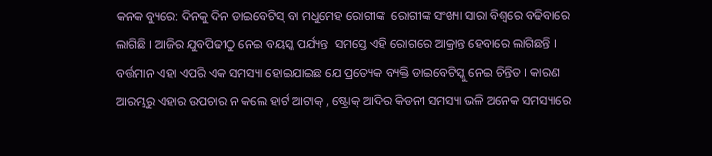କନକ ବ୍ୟୁରେ: ଦିନକୁ ଦିନ ଡାଇବେଟିସ୍ ବା ମଧୁମେହ ରୋଗୀଙ୍କ  ରୋଗୀଙ୍କ ସଂଖ୍ୟା ସାରା ବିଶ୍ୱରେ ବଢିବାରେ ଲାଗିଛି । ଆଜିର ଯୁବପିଢୀଠୁ ନେଇ ବୟସ୍କ ପର୍ଯ୍ୟନ୍ତ  ସମସ୍ତେ ଏହି ରୋଗରେ ଆକ୍ରାନ୍ତ ହେବାରେ ଲାଗିଛନ୍ତି । ବର୍ତ୍ତମାନ ଏହା ଏପରି ଏକ ସମସ୍ୟା ହୋଇଯାଇଛ ଯେ ପ୍ରତ୍ୟେକ ବ୍ୟକ୍ତି ଡାଇବେଟିସ୍କୁ ନେଇ ଚିନ୍ତିତ । କାରଣ ଆରମ୍ଭରୁ ଏହାର ଉପଚାର ନ କଲେ ହାର୍ଟ ଆଟାକ୍ , ଷ୍ଟ୍ରୋକ୍ ଆଦିର କିଡନୀ ସମସ୍ୟା ଭଳି ଅନେକ ସମସ୍ୟାରେ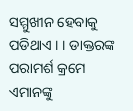ସମ୍ମୁଖୀନ ହେବାକୁ ପଡିଥାଏ । । ଡାକ୍ତରଙ୍କ ପରାମର୍ଶ କ୍ରମେ ଏମାନଙ୍କୁ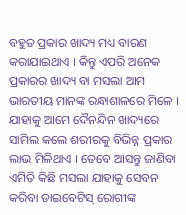ବହୁତ ପ୍ରକାର ଖାଦ୍ୟ ମଧ୍ୟ ବାରଣ କରାଯାଇଥାଏ । କିନ୍ତୁ ଏପରି ଅନେକ ପ୍ରକାରର ଖାଦ୍ୟ ବା ମସଲା ଆମ ଭାରତୀୟ ମାନଙ୍କ ରନ୍ଧାଶାଳରେ ମିଳେ ।  ଯାହାକୁ ଆମେ ଦୈନନ୍ଦିନ ଖାଦ୍ୟରେ ସାମିଲ କଲେ ଶରୀରକୁ ବିଭିନ୍ନ ପ୍ରକାର ଲାଭ ମିଳିଥାଏ । ତେବେ ଆସନ୍ତୁ ଜାଣିବା ଏମିତି କିଛି ମସଲା ଯାହାକୁ ସେବନ କରିବା ଡାଇବେଟିସ୍ ରୋଗୀଙ୍କ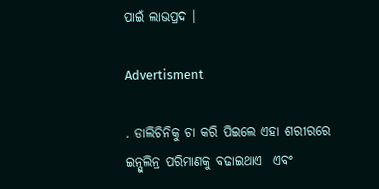ପାଇଁ ଲାଭପ୍ରଦ ।

Advertisment

. ଡାଲିଚିନିକୁ ଚା କରି ପିଇଲେ ଏହା ଶରୀରରେ ଇନ୍ସୁଲିନ୍ର ପରିମାଣକୁ ବଢାଇଥାଏ  ଏବଂ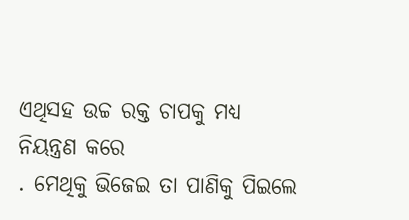ଏଥିସହ ଉଚ୍ଚ ରକ୍ତ ଚାପକୁ ମଧ୍ୟ ନିୟନ୍ତ୍ରଣ କରେ
. ମେଥିକୁ ଭିଜେଇ ତା ପାଣିକୁ ପିଇଲେ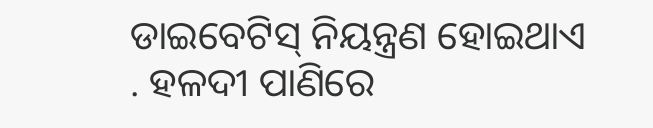ଡାଇବେଟିସ୍ ନିୟନ୍ତ୍ରଣ ହୋଇଥାଏ
. ହଳଦୀ ପାଣିରେ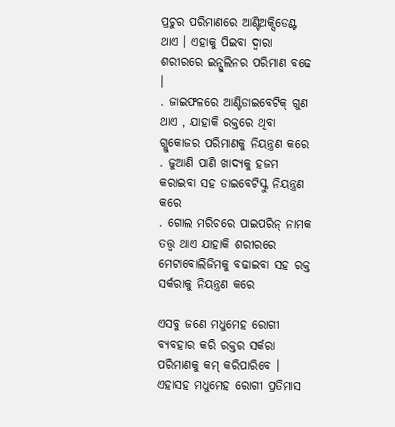ପ୍ରଚୁର ପରିମାଣରେ ଆଣ୍ଟିଅକ୍ସିଡେଣ୍ଟ ଥାଏ । ଏହାକୁ ପିଇବା ଦ୍ୱାରା ଶରୀରରେ ଇନ୍ସୁଲିନର ପରିମାଣ ବଢେ ।
. ଜାଇଫଳରେ ଆଣ୍ଟିଡାଇବେଟିକ୍ ଗୁଣ ଥାଏ , ଯାହାକି ରକ୍ତରେ ଥିବା ଗ୍ଲୁକୋଜର ପରିମାଣକୁ ନିୟନ୍ତ୍ରଣ କରେ
. ଜୁଆଣି ପାଣି ଖାଦ୍ୟକୁ ହଜମ କରାଇବା ସହ ଡାଇବେଟିସ୍କୁ ନିୟନ୍ତ୍ରଣ କରେ
. ଗୋଲ ମରିଚରେ ପାଇପରିନ୍ ନାମକ ତତ୍ତ୍ୱ ଥାଏ ଯାହାକି ଶରୀରରେ ମେଟାବୋଲିଜିମକୁ ବଢାଇବା ସହ ରକ୍ତ ସର୍କରାକୁ ନିୟନ୍ତ୍ରଣ କରେ

ଏସବୁ ଜଣେ ମଧୁମେହ ରୋଗୀ ବ୍ୟବହାର କରି ରକ୍ତର ସର୍କରା ପରିମାଣକୁ କମ୍ କରିପାରିବେ । ଏହାସହ ମଧୁମେହ ରୋଗୀ ପ୍ରତିମାସ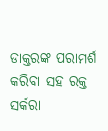ଡାକ୍ତରଙ୍କ ପରାମର୍ଶ କରିବା ସହ ରକ୍ତ ସର୍କରା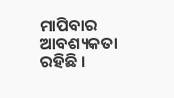ମାପିବାର ଆବଶ୍ୟକତା ରହିଛି ।